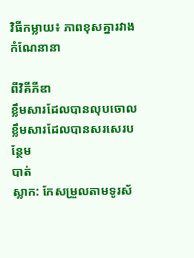វិធីកម្លាយ៖ ភាពខុសគ្នារវាងកំណែនានា

ពីវិគីភីឌា
ខ្លឹមសារដែលបានលុបចោល ខ្លឹមសារដែលបានសរសេរបន្ថែម
បាត់
ស្លាក: កែសម្រួលតាមទូរស័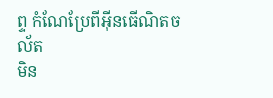ព្ទ កំណែប្រែពីអ៊ីនធើណិតចល័ត
មិន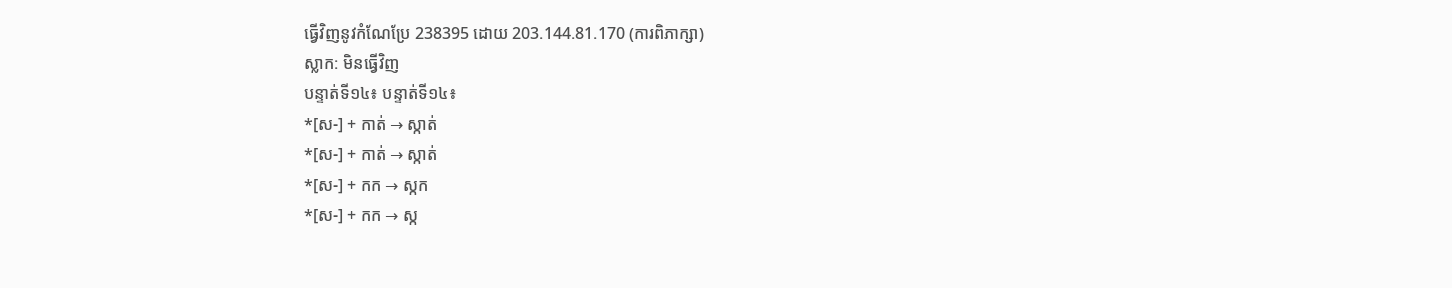ធ្វើវិញនូវកំណែប្រែ 238395 ដោយ 203.144.81.170 (ការពិភាក្សា)
ស្លាក: មិនធ្វើវិញ
បន្ទាត់ទី១៤៖ បន្ទាត់ទី១៤៖
*[ស-] + កាត់ → ស្កាត់
*[ស-] + កាត់ → ស្កាត់
*[ស-] + កក → ស្កក
*[ស-] + កក → ស្ក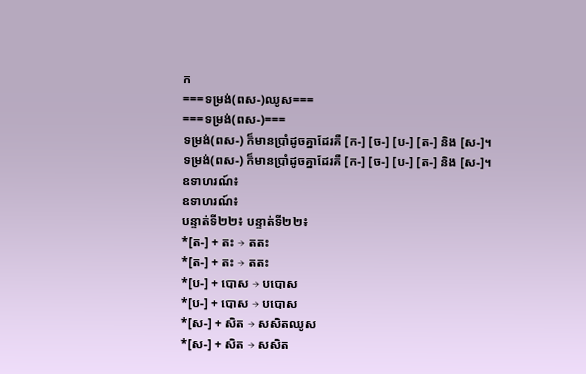ក
===ទម្រង់(ពស-)ឈូស===
===ទម្រង់(ពស-)===
ទម្រង់(ពស-) ក៏មានប្រាំដូចគ្នាដែរគឺ [ក-] [ច-] [ប-] [ត-] និង [ស-]។
ទម្រង់(ពស-) ក៏មានប្រាំដូចគ្នាដែរគឺ [ក-] [ច-] [ប-] [ត-] និង [ស-]។
ឧទាហរណ៍៖
ឧទាហរណ៍៖
បន្ទាត់ទី២២៖ បន្ទាត់ទី២២៖
*[ត-] + តះ → តតះ
*[ត-] + តះ → តតះ
*[ប-] + បោស → បបោស
*[ប-] + បោស → បបោស
*[ស-] + សិត → សសិតឈូស
*[ស-] + សិត → សសិត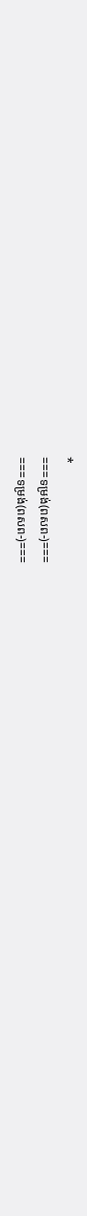*
===ទម្រង់(ពសព-)===
===ទម្រង់(ពសព-)===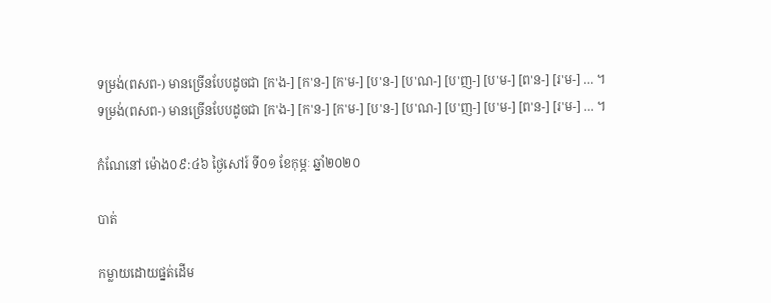ទម្រង់(ពសព-) មានច្រើនបែបដូចជា [ក'ង-] [ក'ន-] [ក'ម-] [ប'ន-] [ប'ណ-] [ប'ញ-] [ប'ម-] [ព'ន-] [រ'ម-] … ។
ទម្រង់(ពសព-) មានច្រើនបែបដូចជា [ក'ង-] [ក'ន-] [ក'ម-] [ប'ន-] [ប'ណ-] [ប'ញ-] [ប'ម-] [ព'ន-] [រ'ម-] … ។

កំណែនៅ ម៉ោង០៩:៤៦ ថ្ងៃសៅរ៍ ទី០១ ខែកុម្ភៈ ឆ្នាំ២០២០

បាត់

កម្លាយដោយផ្នត់ដើម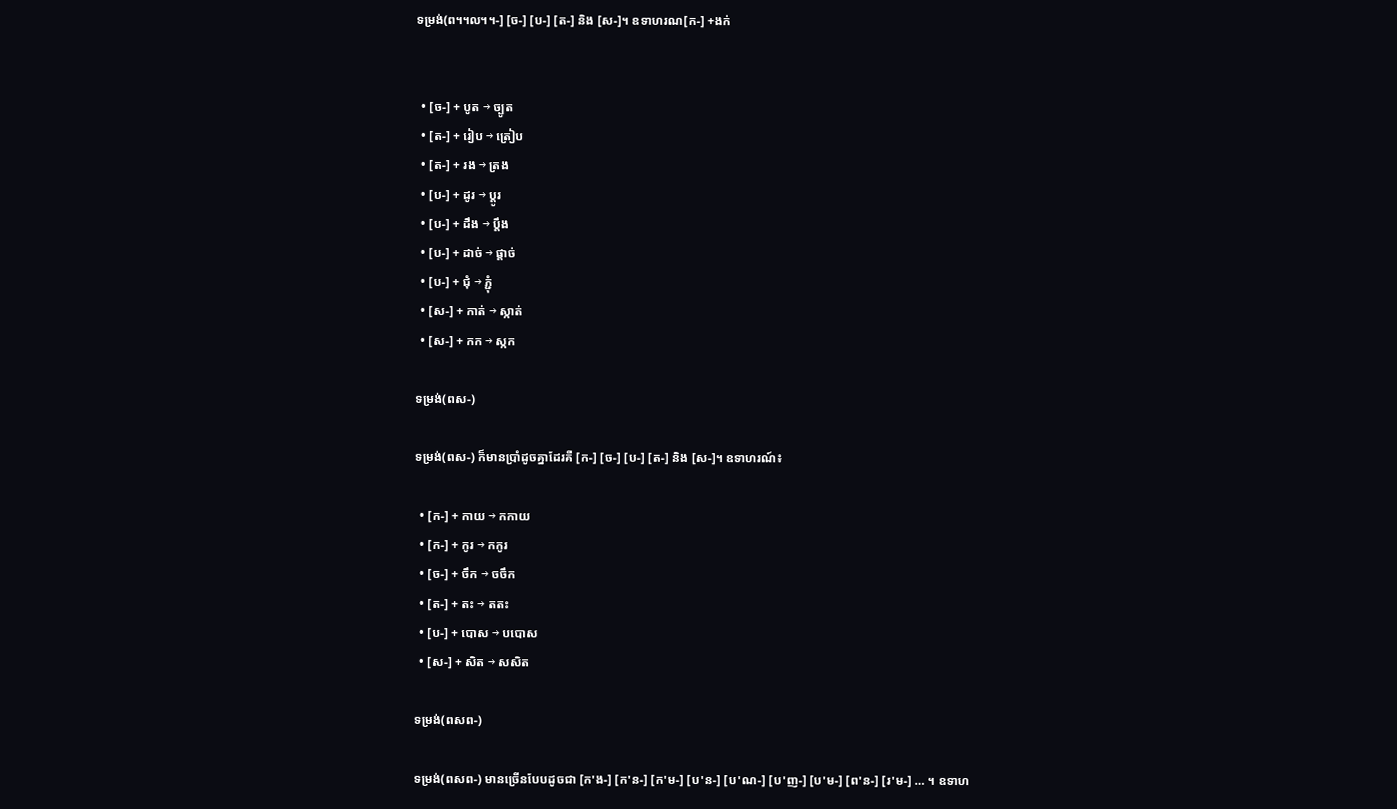ទម្រង់(ព។៘។-] [ច-] [ប-] [ត-] និង [ស-]។ ឧទាហរណ[ក-] +ងក់


  • [ច-] + បូត → ច្បូត
  • [ត-] + រៀប → ត្រៀប
  • [ត-] + រង → ត្រង
  • [ប-] + ដូរ → ប្ដូរ
  • [ប-] + ដឹង → ប្ដឹង
  • [ប-] + ដាច់ → ផ្ដាច់
  • [ប-] + ជុំ → ភ្ជុំ
  • [ស-] + កាត់ → ស្កាត់
  • [ស-] + កក → ស្កក

ទម្រង់(ពស-)

ទម្រង់(ពស-) ក៏មានប្រាំដូចគ្នាដែរគឺ [ក-] [ច-] [ប-] [ត-] និង [ស-]។ ឧទាហរណ៍៖

  • [ក-] + កាយ → កកាយ
  • [ក-] + កូរ → កកូរ
  • [ច-] + ចឹក → ចចឹក
  • [ត-] + តះ → តតះ
  • [ប-] + បោស → បបោស
  • [ស-] + សិត → សសិត

ទម្រង់(ពសព-)

ទម្រង់(ពសព-) មានច្រើនបែបដូចជា [ក'ង-] [ក'ន-] [ក'ម-] [ប'ន-] [ប'ណ-] [ប'ញ-] [ប'ម-] [ព'ន-] [រ'ម-] … ។ ឧទាហ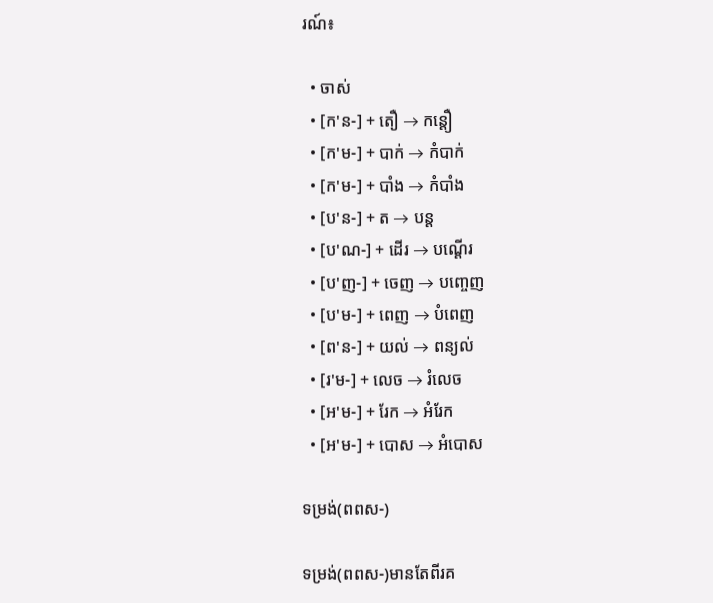រណ៍៖

  • ចាស់
  • [ក'ន-] + តឿ → កន្ដឿ
  • [ក'ម-] + បាក់ → កំបាក់
  • [ក'ម-] + បាំង → កំបាំង
  • [ប'ន-] + ត → បន្ដ
  • [ប'ណ-] + ដើរ → បណ្ដើរ
  • [ប'ញ-] + ចេញ → បញ្ចេញ
  • [ប'ម-] + ពេញ → បំពេញ
  • [ព'ន-] + យល់ → ពន្យល់
  • [រ'ម-] + លេច → រំលេច
  • [អ'ម-] + រែក → អំរែក
  • [អ'ម-] + បោស → អំបោស

ទម្រង់(ពពស-)

ទម្រង់(ពពស-)មានតែពីរគ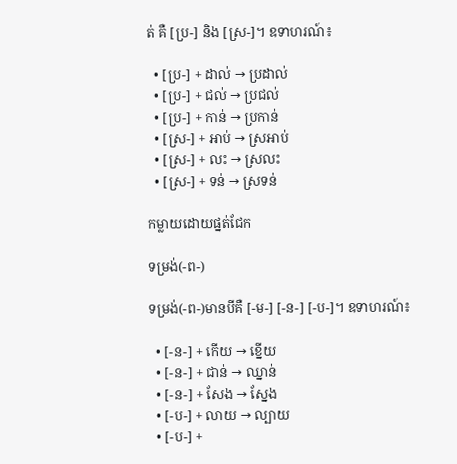ត់ គឺ [ប្រ-] និង [ស្រ-]។ ឧទាហរណ៍៖

  • [ប្រ-] + ដាល់ → ប្រដាល់
  • [ប្រ-] + ជល់ → ប្រជល់
  • [ប្រ-] + កាន់ → ប្រកាន់
  • [ស្រ-] + អាប់ → ស្រអាប់
  • [ស្រ-] + លះ → ស្រលះ
  • [ស្រ-] + ទន់ → ស្រទន់

កម្លាយដោយផ្នត់ជែក

ទម្រង់(-ព-)

ទម្រង់(-ព-)មានបីគឺ [-ម-] [-ន-] [-ប-]។ ឧទាហរណ៍៖

  • [-ន-] + កើយ → ខ្នើយ
  • [-ន-] + ជាន់ → ឈ្នាន់
  • [-ន-] + សែង → ស្នែង
  • [-ប-] + លាយ → ល្បាយ
  • [-ប-] +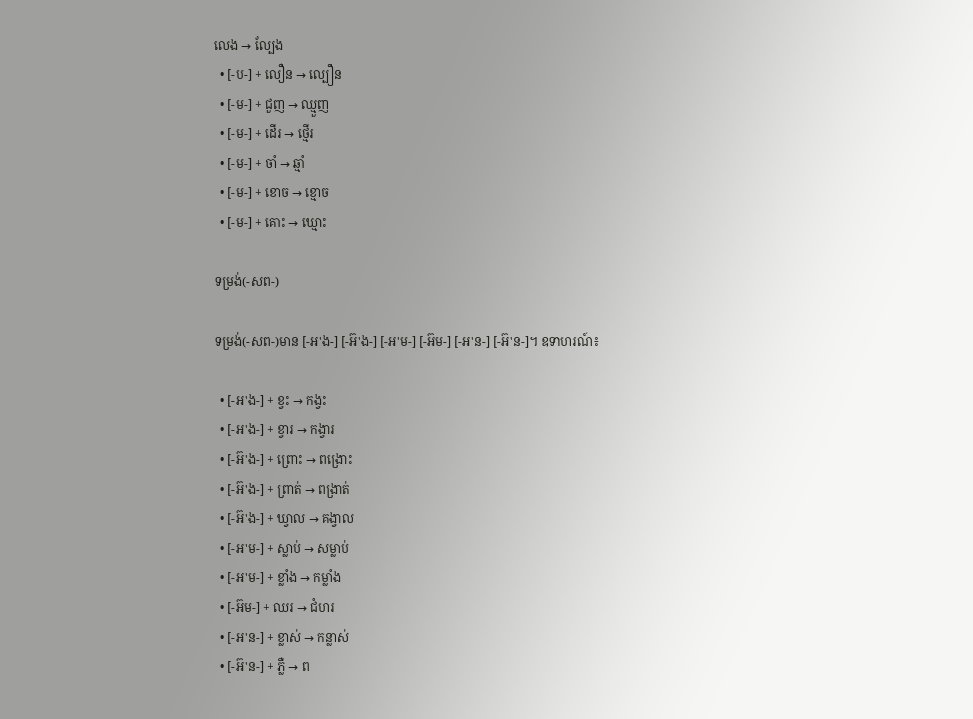លេង → ល្បែង
  • [-ប-] + លឿន → ល្បឿន
  • [-ម-] + ជួញ → ឈ្មួញ
  • [-ម-] + ដើរ → ថ្មើរ
  • [-ម-] + ចាំ → ឆ្មាំ
  • [-ម-] + ខោច → ខ្មោច
  • [-ម-] + គោះ → ឃ្មោះ

ទម្រង់(-សព-)

ទម្រង់(-សព-)មាន [-អ'ង-] [-អ៊'ង-] [-អ'ម-] [-អ៊ម-] [-អ'ន-] [-អ៊'ន-]។ ឧទាហរណ៍៖

  • [-អ'ង-] + ខ្វះ → កង្វះ
  • [-អ'ង-] + ខ្វារ → កង្វារ
  • [-អ៊'ង-] + ព្រោះ → ពង្រោះ
  • [-អ៊'ង-] + ព្រាត់ → ពង្រាត់
  • [-អ៊'ង-] + ឃ្វាល → គង្វាល
  • [-អ'ម-] + ស្លាប់ → សម្លាប់
  • [-អ'ម-] + ខ្លាំង → កម្លាំង
  • [-អ៊ម-] + ឈរ → ជំហរ
  • [-អ'ន-] + ខ្លាស់ → កន្លាស់
  • [-អ៊'ន-] + ភ្លឺ → ព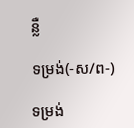ន្លឺ

ទម្រង់(-ស/ព-)

ទម្រង់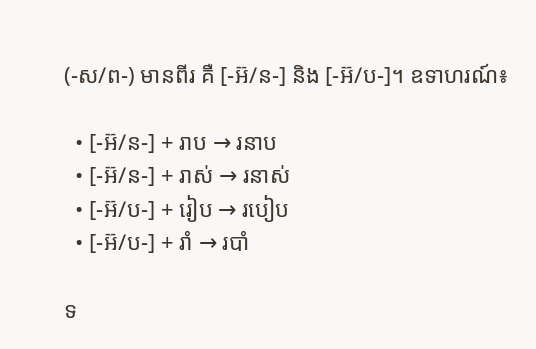(-ស/ព-) មានពីរ គឺ [-អ៊/ន-] និង [-អ៊/ប-]។ ឧទាហរណ៍៖

  • [-អ៊/ន-] + រាប → រនាប
  • [-អ៊/ន-] + រាស់ → រនាស់
  • [-អ៊/ប-] + រៀប → របៀប
  • [-អ៊/ប-] + រាំ → របាំ

ទ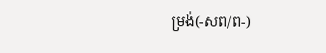ម្រង់(-សព/ព-)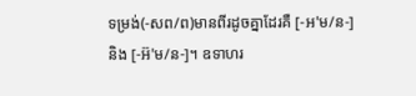ទម្រង់(-សព/ព)មានពីរដូចគ្នាដែរគឺ [-អ'ម/ន-] និង [-អ៊'ម/ន-]។ ឧទាហរ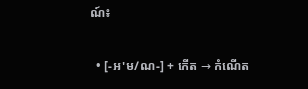ណ៍៖

  • [-អ'ម/ណ-] + កើត → កំណើត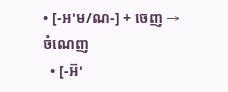• [-អ'ម/ណ-] + ចេញ → ចំណេញ
  • [-អ៊'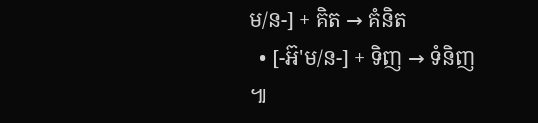ម/ន-] + គិត → គំនិត
  • [-អ៊'ម/ន-] + ទិញ → ទំនិញ ៕